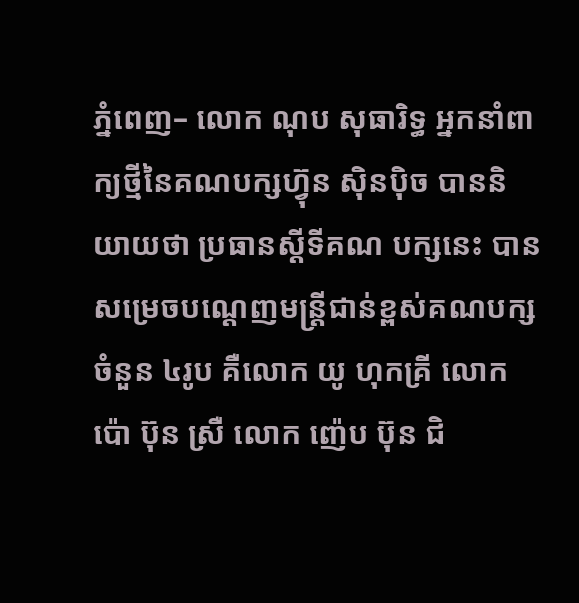ភ្នំពេញ– លោក ណុប សុធារិទ្ធ អ្នកនាំពាក្យថ្មីនៃគណបក្សហ៊្វុន ស៊ិនប៉ិច បាននិយាយថា ប្រធានស្តីទីគណ បក្សនេះ បានសម្រេចបណ្តេញមន្ត្រីជាន់ខ្ពស់គណបក្សចំនួន ៤រូប គឺលោក យូ ហុកគ្រី លោក ប៉ោ ប៊ុន ស្រឺ លោក ញ៉េប ប៊ុន ជិ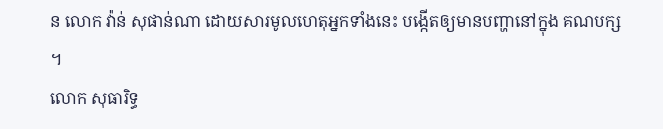ន លោក វ៉ាន់ សុផាន់ណា ដោយសារមូលហេតុអ្នកទាំងនេះ បង្កើតឲ្យមានបញ្ហានៅក្នុង គណបក្ស ។
លោក សុធារិទ្ធ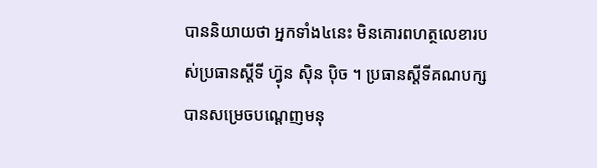បាននិយាយថា អ្នកទាំង៤នេះ មិនគោរពហត្ថលេខារបស់ប្រធានស្តីទី ហ៊្វុន ស៊ិន ប៉ិច ។ ប្រធានស្តីទីគណបក្សបានសម្រេចបណ្តេញមនុ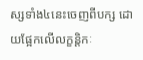ស្សទាំង៤នេះចេញពីបក្ស ដោយផ្អែកលើលក្ខន្តិកៈ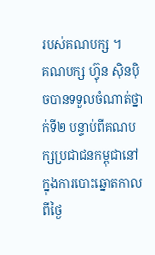របស់គណបក្ស ។
គណបក្ស ហ៊្វុន ស៊ិនប៉ិចបានទទួលចំណាត់ថ្នាក់ទី២ បន្ទាប់ពីគណបក្សប្រជាជនកម្ពុជានៅក្នុងការបោះឆ្នោតកាលពីថ្ងៃ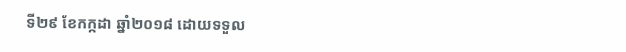ទី២៩ ខែកក្កដា ឆ្នាំ២០១៨ ដោយទទួល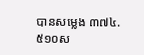បានសម្លេង ៣៧៤.៥១០ស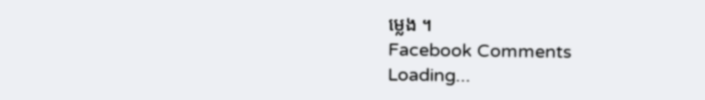ម្លេង ។
Facebook Comments
Loading...